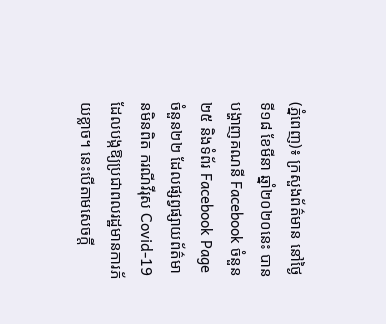(ភ្នំពេញ)៖ ក្រសួងព័ត៌មាន នៅថ្ងៃទី១៨ ខែមីនា ឆ្នាំ២០២០នេះ បានបង្ហាញគណនី Facebook ចំនួន២៥ និងទំព័រ Facebook Page ចំនួន២២ ដែលផ្សព្វផ្សាយព័ត៌មានមិនពិត ករណីវីរុស Covid-19 ដែលបង្កឱ្យប្រជាពលរដ្ឋមានការភ័យខ្លាច។ នេះបើតាមសេចក្តី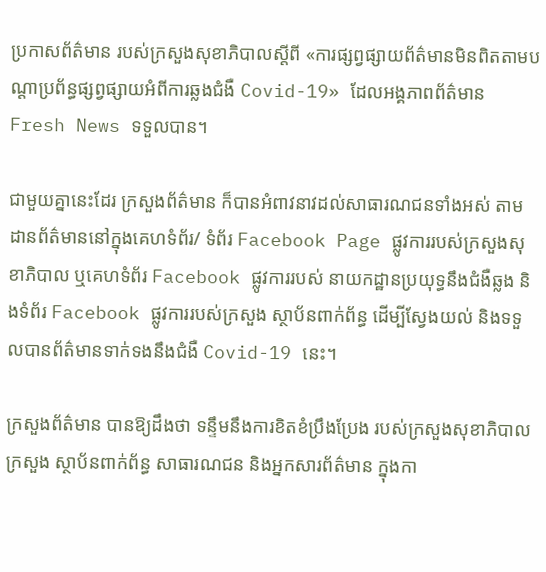ប្រកាសព័ត៌មាន របស់ក្រសួងសុខាភិបាលស្តីពី «ការផ្សព្វផ្សាយព័ត៌មានមិនពិតតាមបណ្តាប្រព័ន្ធផ្សព្វផ្សាយអំពីការឆ្លងជំងឺ Covid-19» ដែលអង្គភាពព័ត៌មាន Fresh News ទទួលបាន។

ជាមួយគ្នានេះដែរ ក្រសួងព័ត៌មាន ក៏បានអំពាវនាវដល់សាធារណជនទាំងអស់ តាមដានព័ត៌មាននៅក្នុងគេហទំព័រ/ ទំព័រ Facebook Page ផ្លូវការរបស់ក្រសួងសុខាភិបាល ឬគេហទំព័រ Facebook ផ្លូវការរបស់ នាយកដ្ឋានប្រយុទ្ធនឹងជំងឺឆ្លង និងទំព័រ Facebook ផ្លូវការរបស់ក្រសួង ស្ថាប័នពាក់ព័ន្ធ ដើម្បីស្វែងយល់ និងទទួលបានព័ត៌មានទាក់ទងនឹងជំងឺ Covid-19 នេះ។

ក្រសួងព័ត៌មាន បានឱ្យដឹងថា ទន្ទឹមនឹងការខិតខំប្រឹងប្រែង របស់ក្រសួងសុខាភិបាល ក្រសួង ស្ថាប័នពាក់ព័ន្ធ សាធារណជន និងអ្នកសារព័ត៌មាន ក្នុងកា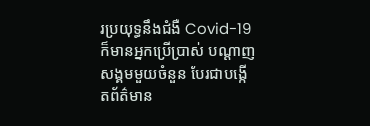រប្រយុទ្ធនឹងជំងឺ Covid-19 ក៏មានអ្នកប្រើប្រាស់ បណ្តាញសង្គមមួយចំនួន បែរជាបង្កើតព័ត៌មាន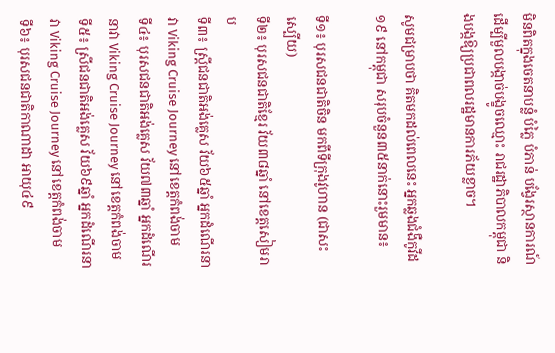មិនពិតក្នុងចេតនាបន្លំ បំភ្លៃ បំភាន់ បង្វែរស្ថានការណ៍ ដើម្បីមួលបង្កាច់បង្ខូចឈ្មោះ រាជរដ្ឋាភិបាលកម្ពុជា និងបង្កឱ្យប្រជាពលរដ្ឋមានការភ័យខ្លាច។

សូមជម្រាបថា គិតមកដល់ពេលនេះ អ្នកឆ្លងជំងឺកូវីដ១៩ នៅកម្ពុជា សរុបចំនួន៣៥នាក់នោះរួមមាន៖

ទី១៖ បុរសជនជាតិចិន មកពីទីក្រុងវូហាន (ជាសះស្បើយ)
ទី២៖ បុរសជនជាតិខ្មែរ វ័យ៣៨ឆ្នាំ នៅខេត្តសៀមរាប
ទី៣៖ ស្រ្តីជនជាតិអង់គ្លេស វ័យ៦៥ឆ្នាំ អ្នកដំណើរនាវា Viking Cruise Journey នៅខេត្តកំពង់ចាម
ទី៤៖ បុរសជនជាតិអង់គ្លេស វ័យ៧៣ឆ្នាំ អ្នកដំណើរនាវា Viking Cruise Journey នៅខេត្តកំពង់ចាម
ទី៥៖ ស្រីជនជាតិអង់គ្លេស វ័យ៦៩ឆ្នាំ អ្នកដំណើរនាវា Viking Cruise Journey នៅខេត្តកំពង់ចាម
ទី៦៖ បុរសជនជាតិកាណាដា អាយុ៤៩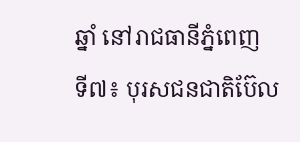ឆ្នាំ នៅរាជធានីភ្នំពេញ
ទី៧៖ បុរសជនជាតិប៊ែល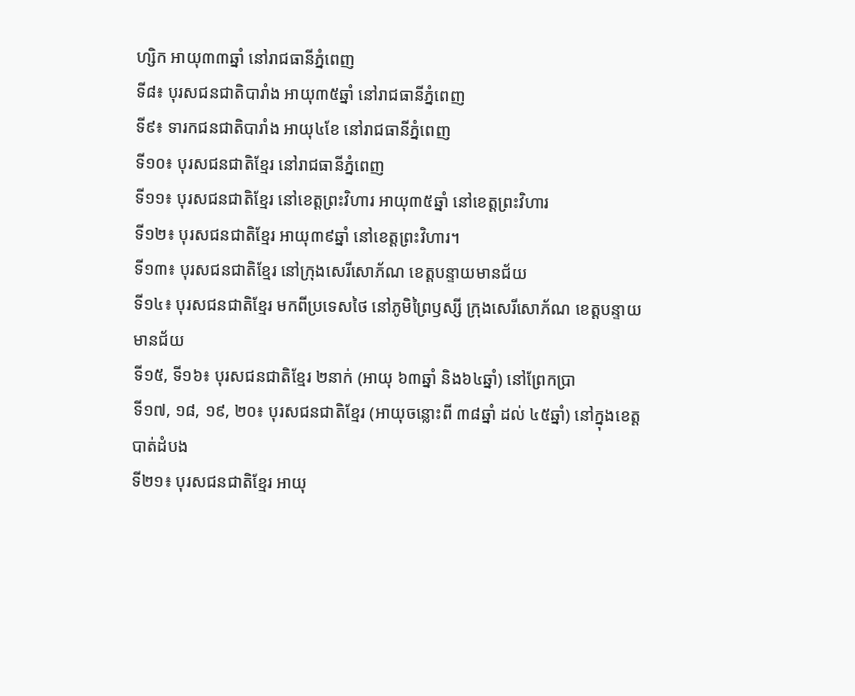ហ្សិក អាយុ៣៣ឆ្នាំ នៅរាជធានីភ្នំពេញ
ទី៨៖ បុរសជនជាតិបារាំង អាយុ៣៥ឆ្នាំ នៅរាជធានីភ្នំពេញ
ទី៩៖ ទារកជនជាតិបារាំង អាយុ៤ខែ នៅរាជធានីភ្នំពេញ
ទី១០៖ បុរសជនជាតិខ្មែរ នៅរាជធានីភ្នំពេញ
ទី១១៖ បុរសជនជាតិខ្មែរ នៅខេត្តព្រះវិហារ អាយុ៣៥ឆ្នាំ នៅខេត្តព្រះវិហារ
ទី១២៖ បុរសជនជាតិខ្មែរ អាយុ៣៩ឆ្នាំ នៅខេត្តព្រះវិហារ។
ទី១៣៖ បុរសជនជាតិខ្មែរ នៅក្រុងសេរីសោភ័ណ ខេត្តបន្ទាយមានជ័យ
ទី១៤៖ បុរសជនជាតិខ្មែរ មកពីប្រទេសថៃ នៅភូមិព្រៃឫស្សី ក្រុងសេរីសោភ័ណ ខេត្តបន្ទាយមានជ័យ
ទី១៥, ទី១៦៖ បុរសជនជាតិខ្មែរ ២នាក់ (អាយុ ៦៣ឆ្នាំ និង៦៤ឆ្នាំ) នៅព្រែកប្រា
ទី១៧, ១៨, ១៩, ២០៖ បុរសជនជាតិខ្មែរ (អាយុចន្លោះពី ៣៨ឆ្នាំ ដល់ ៤៥ឆ្នាំ) នៅក្នុងខេត្តបាត់ដំបង
ទី២១៖ បុរសជនជាតិខ្មែរ អាយុ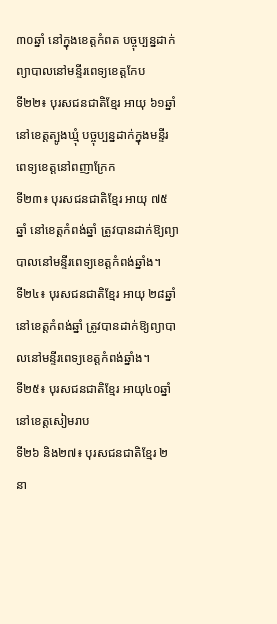៣០ឆ្នាំ នៅក្នុងខេត្តកំពត បច្ចុប្បន្នដាក់ព្យាបាលនៅមន្ទីរពេទ្យខេត្តកែប
ទី២២៖ បុរសជនជាតិខ្មែរ អាយុ ៦១ឆ្នាំ នៅខេត្តត្បូងឃ្មុំ បច្ចុប្បន្នដាក់ក្នុងមន្ទីរពេទ្យខេត្តនៅពញាក្រែក
ទី២៣៖ បុរសជនជាតិខ្មែរ អាយុ ៧៥ឆ្នាំ នៅខេត្តកំពង់ឆ្នាំ ត្រូវបានដាក់ឱ្យព្យាបាលនៅមន្ទីរពេទ្យខេត្តកំពង់ឆ្នាំង។
ទី២៤៖ បុរសជនជាតិខ្មែរ អាយុ ២៨ឆ្នាំ នៅខេត្តកំពង់ឆ្នាំ ត្រូវបានដាក់ឱ្យព្យាបាលនៅមន្ទីរពេទ្យខេត្តកំពង់ឆ្នាំង។
ទី២៥៖ បុរសជនជាតិខ្មែរ អាយុ៤០ឆ្នាំ នៅខេត្តសៀមរាប
ទី២៦ និង២៧៖ បុរសជនជាតិខ្មែរ ២នា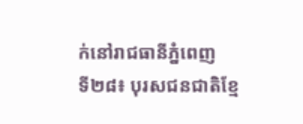ក់នៅរាជធានីភ្នំពេញ
ទី២៨៖ បុរសជនជាតិខ្មែ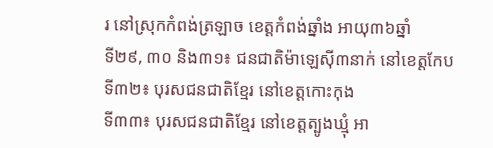រ នៅស្រុកកំពង់ត្រឡាច ខេត្តកំពង់ឆ្នាំង អាយុ៣៦ឆ្នាំ
ទី២៩, ៣០ និង៣១៖ ជនជាតិម៉ាឡេស៊ី៣នាក់ នៅខេត្តកែប
ទី៣២៖ បុរសជនជាតិខ្មែរ នៅខេត្តកោះកុង
ទី៣៣៖ បុរសជនជាតិខ្មែរ នៅខេត្តត្បូងឃ្មុំ អា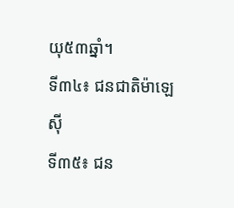យុ៥៣ឆ្នាំ។
ទី៣៤៖ ជនជាតិម៉ាឡេស៊ី
ទី៣៥៖ ជន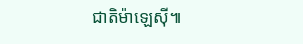ជាតិម៉ាឡេស៊ី៕